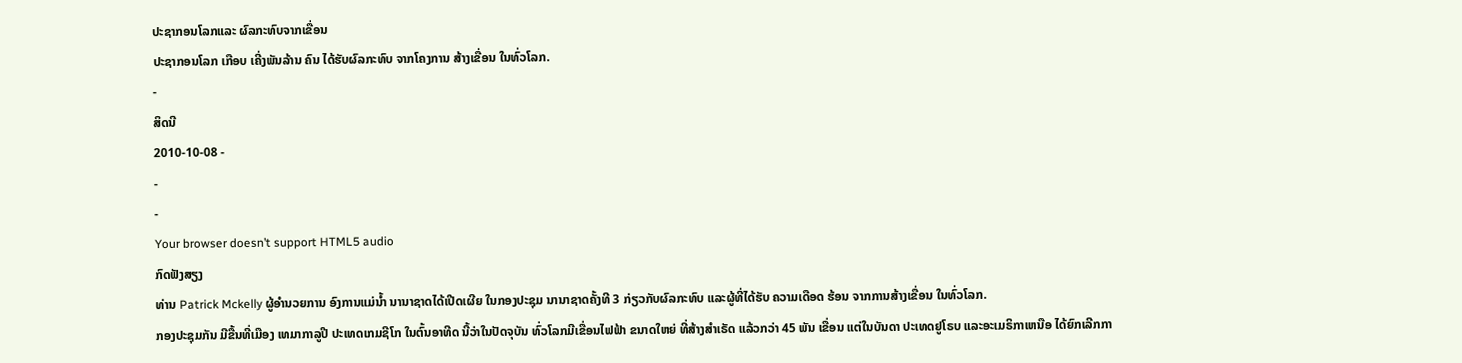ປະຊາກອນໂລກແລະ ຜົລກະທົບຈາກເຂື່ອນ
ປະຊາກອນໂລກ ເກືອບ ເຄີ່ງພັນລ້ານ ຄົນ ໄດ້ຮັບຜົລກະທົບ ຈາກໂຄງການ ສ້າງເຂື່ອນ ໃນທົ່ວໂລກ.
-
ສິດນີ
2010-10-08 -
-
-
Your browser doesn’t support HTML5 audio
ກົດຟັງສຽງ
ທ່ານ Patrick Mckelly ຜູ້ອຳນວຍການ ອົງການແມ່ນ້ຳ ນານາຊາດໄດ້ເປີດເຜີຍ ໃນກອງປະຊຸມ ນານາຊາດຄັ້ງທີ 3 ກ່ຽວກັບຜົລກະທົບ ແລະຜູ້ທີ່ໄດ້ຮັບ ຄວາມເດືອດ ຮ້ອນ ຈາກການສ້າງເຂື່ອນ ໃນທົ່ວໂລກ.
ກອງປະຊຸມກັນ ມີຂື້ນທີ່ເມືອງ ເທມາກາລູປີ ປະເທດເກມຊີໂກ ໃນຕົ້ນອາທີດ ນີ້ວ່າໃນປັດຈຸບັນ ທົ່ວໂລກມີເຂື່ອນໄຟຟ້າ ຂນາດໃຫຍ່ ທີ່ສ້າງສຳເຣັດ ແລ້ວກວ່າ 45 ພັນ ເຂື່ອນ ແຕ່ໃນບັນດາ ປະເທດຢູໂຣບ ແລະອະເມຣິກາເຫນືອ ໄດ້ຍົກເລີກກາ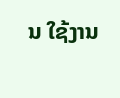ນ ໃຊ້ງານ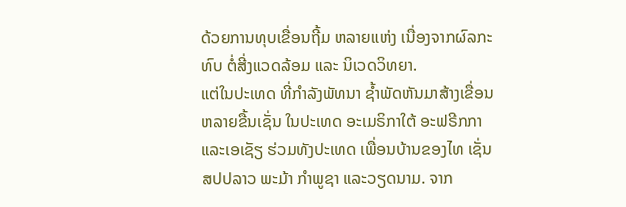ດ້ວຍການທຸບເຂື່ອນຖີ້ມ ຫລາຍແຫ່ງ ເນື່ອງຈາກຜົລກະທົບ ຕໍ່ສີ່ງແວດລ້ອມ ແລະ ນິເວດວິທຍາ.
ແຕ່ໃນປະເທດ ທີ່ກຳລັງພັທນາ ຊໍ້າພັດຫັນມາສ້າງເຂື່ອນ ຫລາຍຂື້ນເຊັ່ນ ໃນປະເທດ ອະເມຣິກາໃຕ້ ອະຟຣີກກາ ແລະເອເຊັຽ ຮ່ວມທັງປະເທດ ເພື່ອນບ້ານຂອງໄທ ເຊັ່ນ ສປປລາວ ພະມ້າ ກຳພູຊາ ແລະວຽດນາມ. ຈາກ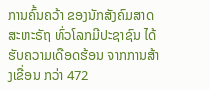ການຄົ້ນຄວ້າ ຂອງນັກສັງຄົມສາດ ສະຫະຣັຖ ທົ່ວໂລກມີປະຊາຊົນ ໄດ້ຮັບຄວາມເດືອດຮ້ອນ ຈາກການສ້າງເຂື່ອນ ກວ່າ 472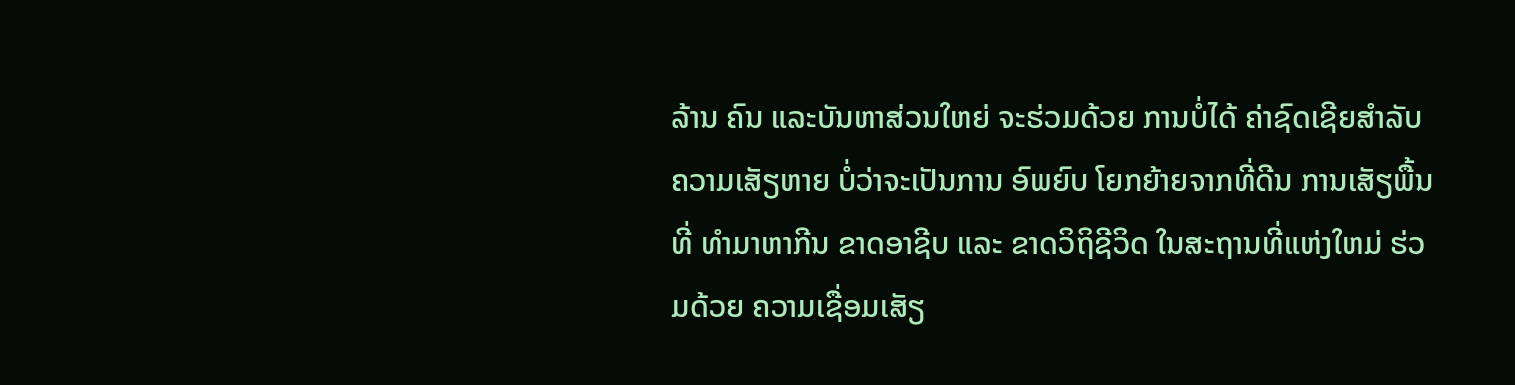ລ້ານ ຄົນ ແລະບັນຫາສ່ວນໃຫຍ່ ຈະຮ່ວມດ້ວຍ ການບໍ່ໄດ້ ຄ່າຊົດເຊີຍສຳລັບ ຄວາມເສັຽຫາຍ ບໍ່ວ່າຈະເປັນການ ອົພຍົບ ໂຍກຍ້າຍຈາກທີ່ດີນ ການເສັຽພື້ນທີ່ ທຳມາຫາກີນ ຂາດອາຊີບ ແລະ ຂາດວິຖິຊີວິດ ໃນສະຖານທີ່ແຫ່ງໃຫມ່ ຮ່ວມດ້ວຍ ຄວາມເຊື່ອມເສັຽ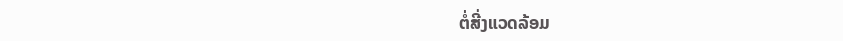ຕໍ່ສີ່ງແວດລ້ອມ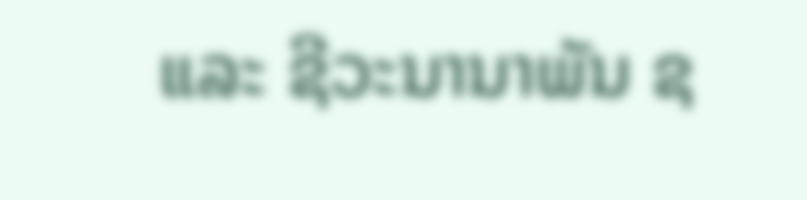ແລະ ຊີວະນານາພັນ ຊ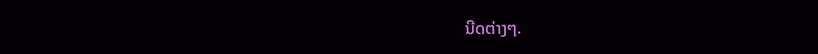ນີດຕ່າງໆ.